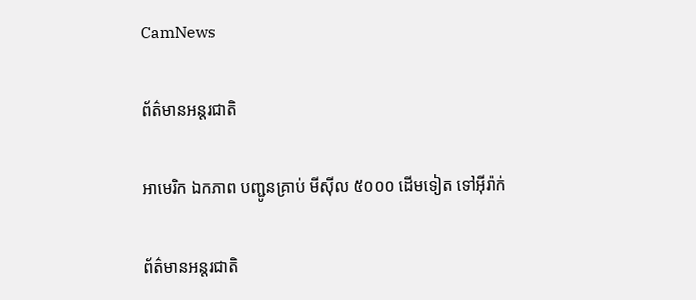CamNews

ព័ត៌មានអន្តរជាតិ

អាមេរិក ឯកភាព បញ្ជូនគ្រាប់ មីស៊ីល ៥០០០ ដើមទៀត ទៅអ៊ីរ៉ាក់

ព័ត៌មានអន្តរជាតិ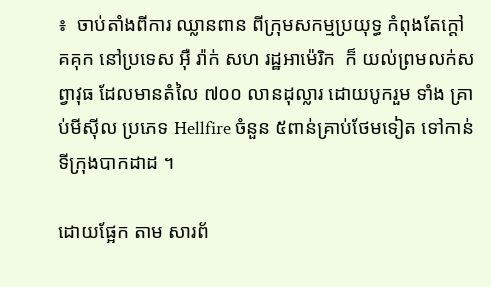៖  ចាប់តាំងពីការ ឈ្លានពាន ពីក្រុមសកម្មប្រយុទ្ធ កំពុងតែក្តៅ គគុក នៅប្រទេស អ៊ឺ រ៉ាក់ សហ រដ្ឋអាម៉េរិក  ក៏ យល់ព្រមលក់សព្វាវុធ ដែលមានតំលៃ ៧០០ លានដុល្លារ ដោយបូករួម ទាំង គ្រាប់មីស៊ីល ប្រភេទ Hellfire ចំនួន ៥ពាន់គ្រាប់ថែមទៀត ទៅកាន់ទីក្រុងបាកដាដ ។

ដោយផ្អែក តាម សារព័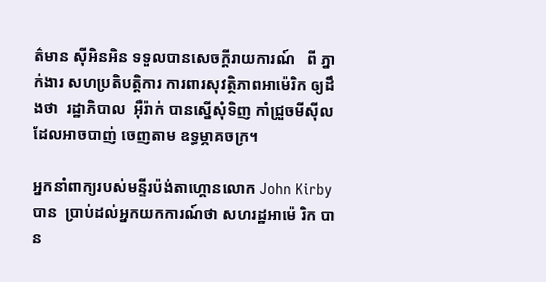ត៌មាន ស៊ីអិនអិន ទទួលបានសេចក្តីរាយការណ៍   ពី ភ្នាក់ងារ សហប្រតិបត្តិការ ការពារសុវត្ថិភាពអាម៉េរិក ឲ្យដឹងថា  រដ្ឋាភិបាល  អ៊ឺរ៉ាក់ បានស្នើសុំទិញ កាំជ្រួចមីស៊ីល ដែលអាចបាញ់ ចេញតាម ឧទ្ធម្ភាគចក្រ។

អ្នកនាំពាក្យរបស់មន្ទីរប៉ង់តាហ្គោនលោក John Kirby បាន  ប្រាប់ដល់អ្នកយកការណ៍ថា សហរដ្ឋអាម៉េ រិក បាន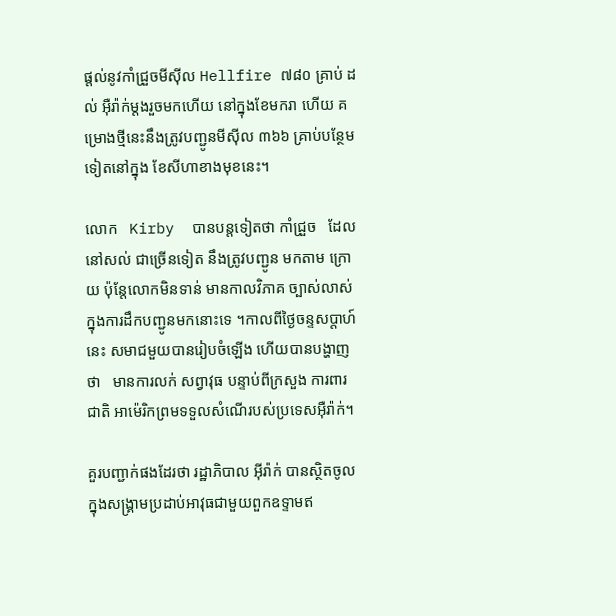ផ្តល់នូវកាំជ្រួចមីស៊ីល Hellfire ៧៨០ គ្រាប់ ដល់ អ៊ឺរ៉ាក់ម្តងរួចមកហើយ នៅក្នុងខែមករា ហើយ គម្រោងថ្មីនេះនឹងត្រូវបញ្ជូនមីស៊ីល ៣៦៦ គ្រាប់បន្ថែមទៀតនៅក្នុង ខែសីហាខាងមុខនេះ។

លោក   Kirby  បានបន្តទៀតថា កាំជ្រួច   ដែលនៅសល់ ជាច្រើនទៀត នឹងត្រូវបញ្ជូន មកតាម ក្រោយ ប៉ុន្តែលោកមិនទាន់ មានកាលវិភាគ ច្បាស់លាស់ក្នុងការដឹកបញ្ជូនមកនោះទេ ។កាលពីថ្ងៃចន្ទសប្តាហ៍ នេះ សមាជមួយបានរៀបចំឡើង ហើយបានបង្ហាញថា   មានការលក់ សព្វាវុធ បន្ទាប់ពីក្រសួង ការពារ ជាតិ អាម៉េរិកព្រមទទួលសំណើរបស់ប្រទេសអ៊ឺរ៉ាក់។

គួរបញ្ជាក់ផងដែរថា រដ្ឋាភិបាល អ៊ីរ៉ាក់ បានស្ថិតចូលក្នុងសង្គ្រាមប្រដាប់អាវុធជាមួយពួកឧទ្ទាមឥ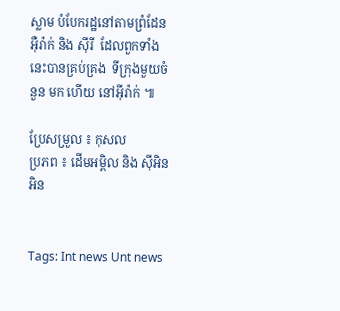ស្លាម បំបែករដ្ឋនៅតាមព្រំដែន អ៊ឺរ៉ាក់ និង ស៊ីរី  ដែលពួកទាំងនេះបានគ្រប់គ្រង  ទីក្រុងមួយចំនួន មក ហើយ នៅអ៊ីរ៉ាក់ ៕

ប្រែសម្រួល ៖ កុសល
ប្រភព ៖ ដើមអម្ពិល និង ស៊ីអិនអិន


Tags: Int news Unt news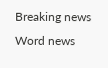Breaking news Word news